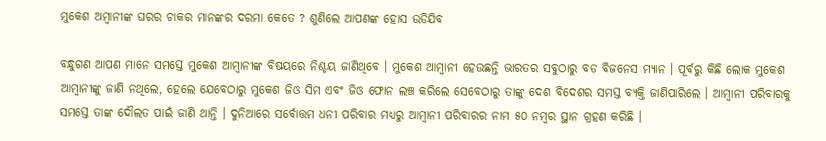ମୁକେଶ ଅମ୍ବାନୀଙ୍କ ଘରର ଚାକର ମାନଙ୍କର ଦରମା କେତେ ? ଶୁଣିଲେ ଆପଣଙ୍କ ହୋସ ଉଡିଯିବ

ବନ୍ଧୁଗଣ ଆପଣ ମାନେ ସମସ୍ତେ ମୁକେଶ ଆମ୍ବାନୀଙ୍କ ବିଷୟରେ ନିଶ୍ଚୟ ଜାଣିଥିବେ । ମୁକେଶ ଆମ୍ବାନୀ ହେଉଛନ୍ତି ଭାରତର ସବୁଠାରୁ ବଡ ବିଜନେସ ମ୍ୟାନ । ପୂର୍ବରୁ କିଛି ଲୋକ ମୁକେଶ ଆମ୍ବାନୀଙ୍କୁ ଜାଣି ନଥିଲେ, ହେଲେ ଯେବେଠାରୁ ମୁକେଶ ଜିଓ ସିମ ଏବଂ ଜିଓ ଫୋନ ଲଞ୍ଚ କରିଲେ ସେବେଠାରୁ ତାଙ୍କୁ ଦେଶ ବିଦେଶର ସମସ୍ତ ବ୍ୟକ୍ତି ଜାଣିପାରିଲେ । ଆମ୍ବାନୀ ପରିବାରକୁ ସମସ୍ତେ ତାଙ୍କ ଦୌଲତ ପାଇଁ ଜାଣି ଥାନ୍ତି । ଦୁନିଆରେ ସର୍ବୋତ୍ତମ ଧନୀ ପରିବାର ମଧ୍ୟରୁ ଆମ୍ବାନୀ ପରିବାରର ନାମ ୫୦ ନମ୍ବର ସ୍ଥାନ ଗ୍ରହଣ କରିଛି ।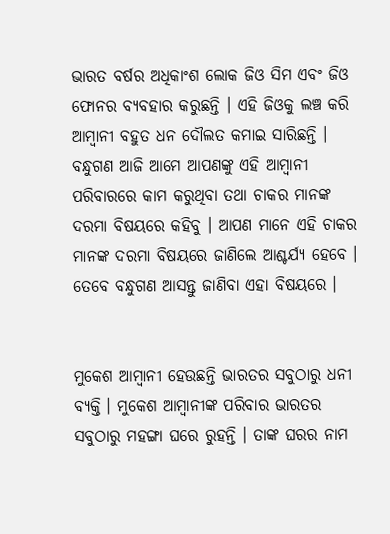ଭାରତ ବର୍ଷର ଅଧିକାଂଶ ଲୋକ ଜିଓ ସିମ ଏବଂ ଜିଓ ଫୋନର ବ୍ୟବହାର କରୁଛନ୍ତି । ଏହି ଜିଓକୁ ଲଞ୍ଚ କରି ଆମ୍ବାନୀ ବହୁତ ଧନ ଦୌଲତ କମାଇ ସାରିଛନ୍ତି । ବନ୍ଧୁଗଣ ଆଜି ଆମେ ଆପଣଙ୍କୁ ଏହି ଆମ୍ବାନୀ ପରିବାରରେ କାମ କରୁଥିବା ତଥା ଚାକର ମାନଙ୍କ ଦରମା ବିଷୟରେ କହିବୁ । ଆପଣ ମାନେ ଏହି ଚାକର ମାନଙ୍କ ଦରମା ବିଷୟରେ ଜାଣିଲେ ଆଶ୍ଚର୍ଯ୍ୟ ହେବେ । ତେବେ ବନ୍ଧୁଗଣ ଆସନ୍ତୁ ଜାଣିବା ଏହା ବିଷୟରେ ।


ମୁକେଶ ଆମ୍ବାନୀ ହେଉଛନ୍ତି ଭାରତର ସବୁଠାରୁ ଧନୀ ବ୍ୟକ୍ତି । ମୁକେଶ ଆମ୍ବାନୀଙ୍କ ପରିବାର ଭାରତର ସବୁଠାରୁ ମହଙ୍ଗା ଘରେ ରୁହନ୍ତି । ତାଙ୍କ ଘରର ନାମ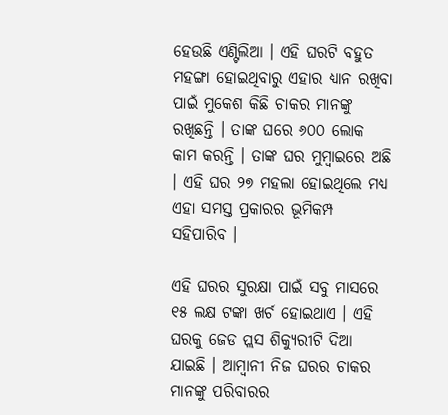ହେଉଛି ଏଣ୍ଟିଲିଆ । ଏହି ଘରଟି ବହୁତ ମହଙ୍ଗା ହୋଇଥିବାରୁ ଏହାର ଧ୍ୟାନ ରଖିବା ପାଇଁ ମୁକେଶ କିଛି ଚାକର ମାନଙ୍କୁ ରଖିଛନ୍ତି । ତାଙ୍କ ଘରେ ୬୦୦ ଲୋକ କାମ କରନ୍ତି । ତାଙ୍କ ଘର ମୁମ୍ବାଇରେ ଅଛି । ଏହି ଘର ୨୭ ମହଲା ହୋଇଥିଲେ ମଧ୍ୟ ଏହା ସମସ୍ତ ପ୍ରକାରର ଭୂମିକମ୍ପ ସହିପାରିବ ।

ଏହି ଘରର ସୁରକ୍ଷା ପାଇଁ ସବୁ ମାସରେ ୧୫ ଲକ୍ଷ ଟଙ୍କା ଖର୍ଚ ହୋଇଥାଏ । ଏହି ଘରକୁ ଜେଡ ପ୍ଲସ ଶିକ୍ୟୁରୀଟି ଦିଆ ଯାଇଛି । ଆମ୍ବାନୀ ନିଜ ଘରର ଚାକର ମାନଙ୍କୁ ପରିବାରର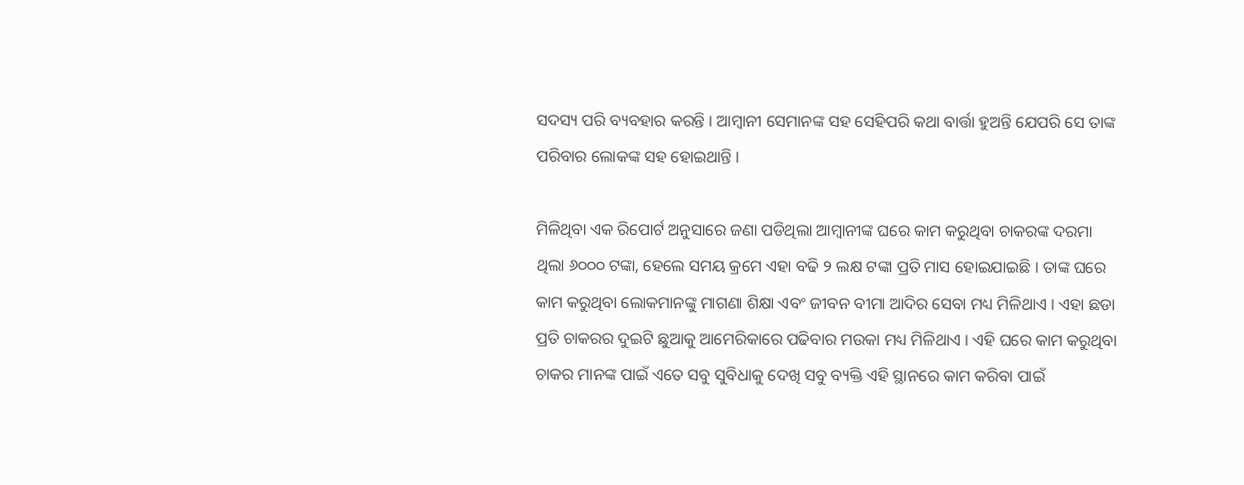ସଦସ୍ୟ ପରି ବ୍ୟବହାର କରନ୍ତି । ଆମ୍ବାନୀ ସେମାନଙ୍କ ସହ ସେହିପରି କଥା ବାର୍ତ୍ତା ହୁଅନ୍ତି ଯେପରି ସେ ତାଙ୍କ ପରିବାର ଲୋକଙ୍କ ସହ ହୋଇଥାନ୍ତି ।

ମିଳିଥିବା ଏକ ରିପୋର୍ଟ ଅନୁସାରେ ଜଣା ପଡିଥିଲା ଆମ୍ବାନୀଙ୍କ ଘରେ କାମ କରୁଥିବା ଚାକରଙ୍କ ଦରମା ଥିଲା ୬୦୦୦ ଟଙ୍କା, ହେଲେ ସମୟ କ୍ରମେ ଏହା ବଢି ୨ ଲକ୍ଷ ଟଙ୍କା ପ୍ରତି ମାସ ହୋଇଯାଇଛି । ତାଙ୍କ ଘରେ କାମ କରୁଥିବା ଲୋକମାନଙ୍କୁ ମାଗଣା ଶିକ୍ଷା ଏବଂ ଜୀବନ ବୀମା ଆଦିର ସେବା ମଧ୍ୟ ମିଳିଥାଏ । ଏହା ଛଡା ପ୍ରତି ଚାକରର ଦୁଇଟି ଛୁଆକୁ ଆମେରିକାରେ ପଢିବାର ମଉକା ମଧ୍ୟ ମିଳିଥାଏ । ଏହି ଘରେ କାମ କରୁଥିବା ଚାକର ମାନଙ୍କ ପାଇଁ ଏତେ ସବୁ ସୁବିଧାକୁ ଦେଖି ସବୁ ବ୍ୟକ୍ତି ଏହି ସ୍ଥାନରେ କାମ କରିବା ପାଇଁ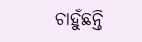ଚାହୁଁଛନ୍ତି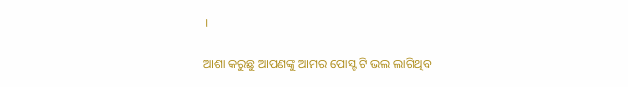।

ଆଶା କରୁଛୁ ଆପଣଙ୍କୁ ଆମର ପୋସ୍ଟ ଟି ଭଲ ଲାଗିଥିବ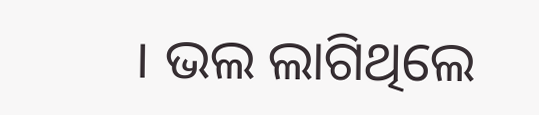। ଭଲ ଲାଗିଥିଲେ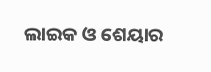ଲାଇକ ଓ ଶେୟାର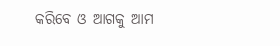କରିବେ ଓ ଆଗକୁ ଆମ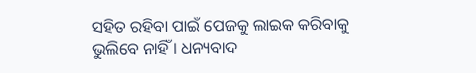ସହିତ ରହିବା ପାଇଁ ପେଜକୁ ଲାଇକ କରିବାକୁ ଭୁଲିବେ ନାହିଁ । ଧନ୍ୟବାଦ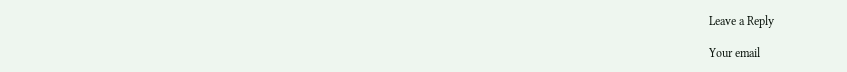Leave a Reply

Your email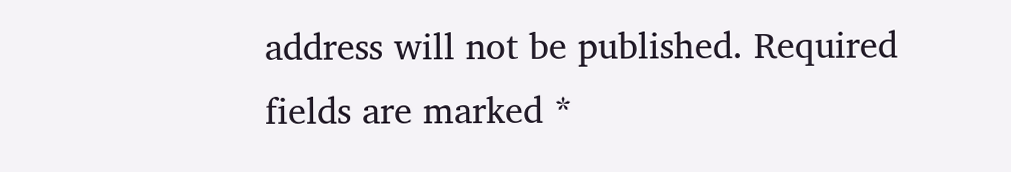address will not be published. Required fields are marked *